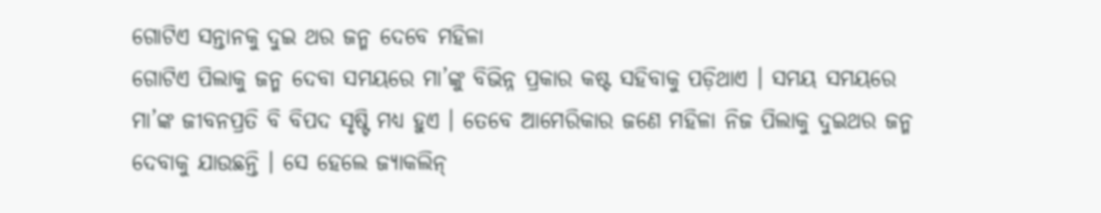ଗୋଟିଏ ସନ୍ତାନକୁ ଦୁଇ ଥର ଜନ୍ମ ଦେବେ ମହିଳା
ଗୋଟିଏ ପିଲାକୁ ଜନ୍ମ ଦେବା ସମୟରେ ମା’ଙ୍କୁ ବିଭିନ୍ନ ପ୍ରକାର କଷ୍ଟ ସହିବାକୁ ପଡ଼ିଥାଏ । ସମୟ ସମୟରେ ମା’ଙ୍କ ଜୀବନପ୍ରତି ବି ବିପଦ ସୃଷ୍ଟି ମଧ୍ୟ ହୁଏ । ତେବେ ଆମେରିକାର ଜଣେ ମହିଳା ନିଜ ପିଲାକୁ ଦୁଇଥର ଜନ୍ମ ଦେବାକୁ ଯାଉଛନ୍ତି । ସେ ହେଲେ ଜ୍ୟାକଲିନ୍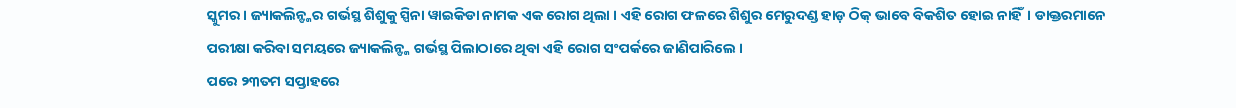ସ୍କୁମର । ଜ୍ୟାକଲିନ୍ଙ୍କର ଗର୍ଭସ୍ଥ ଶିଶୁକୁ ସ୍ପିନା ୱାଇକିଡା ନାମକ ଏକ ରୋଗ ଥିଲା । ଏହି ରୋଗ ଫଳରେ ଶିଶୁର ମେରୁଦଣ୍ଡ ହାଡ଼ ଠିକ୍ ଭାବେ ବିକଶିତ ହୋଇ ନାହିଁ। ଡାକ୍ତରମାନେ ପରୀକ୍ଷା କରିବା ସମୟରେ ଜ୍ୟାକଲିନ୍ଙ୍କ ଗର୍ଭସ୍ଥ ପିଲାଠାରେ ଥିବା ଏହି ରୋଗ ସଂପର୍କରେ ଜାଣିପାରିଲେ ।
ପରେ ୨୩ତମ ସପ୍ତାହରେ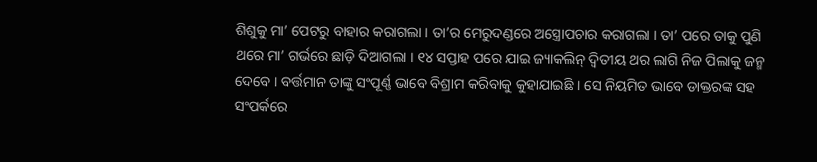ଶିଶୁକୁ ମା’ ପେଟରୁ ବାହାର କରାଗଲା । ତା’ର ମେରୁଦଣ୍ଡରେ ଅସ୍ତ୍ରୋପଚାର କରାଗଲା । ତା’ ପରେ ତାକୁ ପୁଣି ଥରେ ମା’ ଗର୍ଭରେ ଛାଡ଼ି ଦିଆଗଲା । ୧୪ ସପ୍ତାହ ପରେ ଯାଇ ଜ୍ୟାକଲିନ୍ ଦ୍ୱିତୀୟ ଥର ଲାଗି ନିଜ ପିଲାକୁ ଜନ୍ମ ଦେବେ । ବର୍ତ୍ତମାନ ତାଙ୍କୁ ସଂପୂର୍ଣ୍ଣ ଭାବେ ବିଶ୍ରାମ କରିବାକୁ କୁହାଯାଇଛି । ସେ ନିୟମିତ ଭାବେ ଡାକ୍ତରଙ୍କ ସହ ସଂପର୍କରେ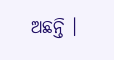ଅଛନ୍ତି ।